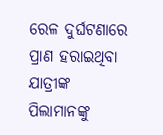ରେଳ ଦୁର୍ଘଟଣାରେ ପ୍ରାଣ ହରାଇଥିବା ଯାତ୍ରୀଙ୍କ ପିଲାମାନଙ୍କୁ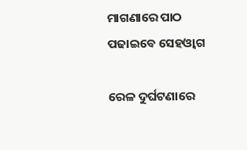ମାଗଣାରେ ପାଠ ପଢାଇବେ ସେହଓ୍ବାଗ

ରେଳ ଦୁର୍ଘଟଣାରେ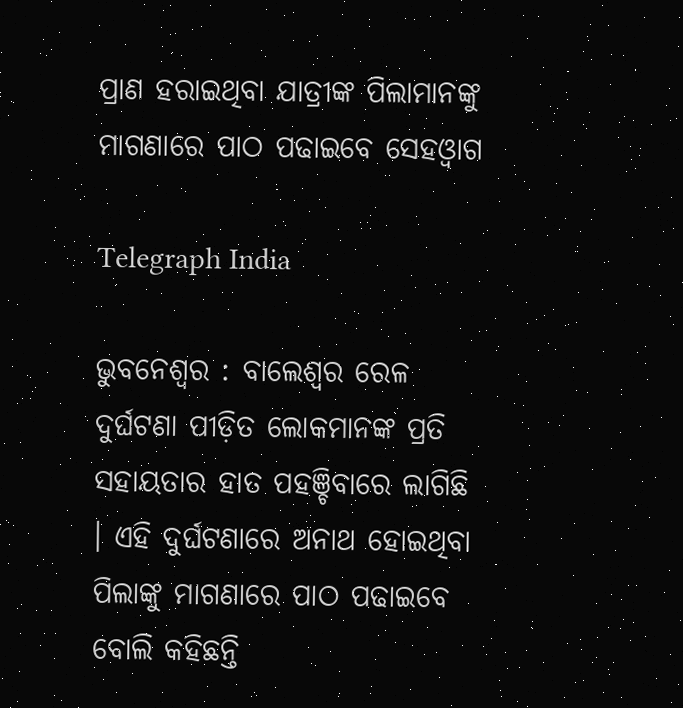ପ୍ରାଣ ହରାଇଥିବା ଯାତ୍ରୀଙ୍କ ପିଲାମାନଙ୍କୁ ମାଗଣାରେ ପାଠ ପଢାଇବେ ସେହଓ୍ବାଗ

Telegraph India

ଭୁବନେଶ୍ବର : ବାଲେଶ୍ବର ରେଳ ଦୁର୍ଘଟଣା ପୀଡ଼ିତ ଲୋକମାନଙ୍କ ପ୍ରତି ସହାୟତାର ହାତ ପହଞ୍ଚିବାରେ ଲାଗିଛି । ଏହି ଦୁର୍ଘଟଣାରେ ଅନାଥ ହୋଇଥିବା ପିଲାଙ୍କୁ ମାଗଣାରେ ପାଠ ପଢାଇବେ ବୋଲି କହିଛନ୍ତି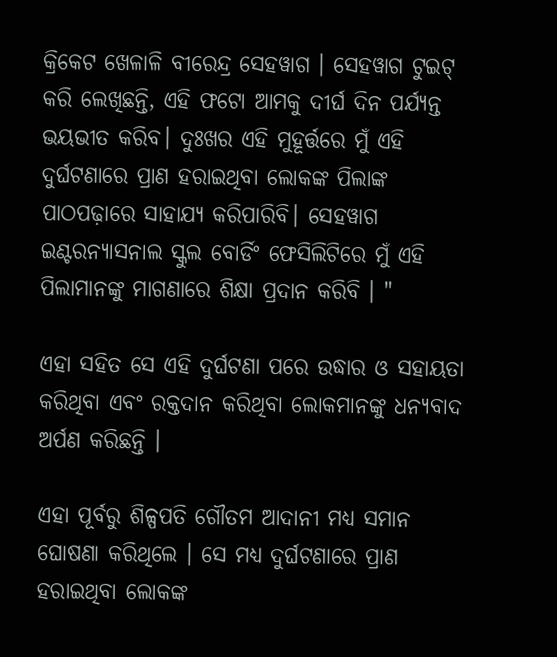କ୍ରିକେଟ ଖେଳାଳି ବୀରେନ୍ଦ୍ର ସେହୱାଗ । ସେହୱାଗ ଟୁଇଟ୍ କରି ଲେଖିଛନ୍ତି, ଏହି ଫଟୋ ଆମକୁ ଦୀର୍ଘ ଦିନ ପର୍ଯ୍ୟନ୍ତ ଭୟଭୀତ କରିବ। ଦୁଃଖର ଏହି ମୁହୂର୍ତ୍ତରେ ମୁଁ ଏହି ଦୁର୍ଘଟଣାରେ ପ୍ରାଣ ହରାଇଥିବା ଲୋକଙ୍କ ପିଲାଙ୍କ ପାଠପଢ଼ାରେ ସାହାଯ୍ୟ କରିପାରିବି। ସେହୱାଗ ଇଣ୍ଟରନ୍ୟାସନାଲ ସ୍କୁଲ ବୋର୍ଡିଂ ଫେସିଲିଟିରେ ମୁଁ ଏହି ପିଲାମାନଙ୍କୁ ମାଗଣାରେ ଶିକ୍ଷା ପ୍ରଦାନ କରିବି । "

ଏହା ସହିତ ସେ ଏହି ଦୁର୍ଘଟଣା ପରେ ଉଦ୍ଧାର ଓ ସହାୟତା କରିଥିବା ଏବଂ ରକ୍ତଦାନ କରିଥିବା ଲୋକମାନଙ୍କୁ ଧନ୍ୟବାଦ ଅର୍ପଣ କରିଛନ୍ତି ।

ଏହା ପୂର୍ବରୁ ଶିଳ୍ପପତି ଗୌତମ ଆଦାନୀ ମଧ୍ୟ ସମାନ ଘୋଷଣା କରିଥିଲେ । ସେ ମଧ୍ୟ ଦୁର୍ଘଟଣାରେ ପ୍ରାଣ ହରାଇଥିବା ଲୋକଙ୍କ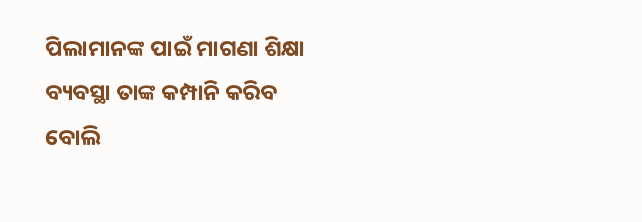ପିଲାମାନଙ୍କ ପାଇଁ ମାଗଣା ଶିକ୍ଷା ବ୍ୟବସ୍ଥା ତାଙ୍କ କମ୍ପାନି କରିବ ବୋଲି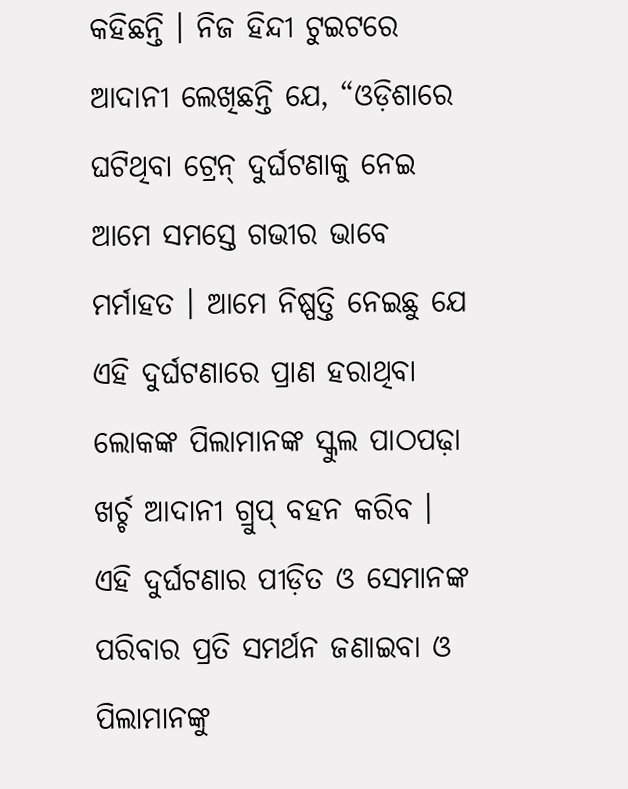କହିଛନ୍ତି । ନିଜ ହିନ୍ଦୀ ଟୁଇଟରେ ଆଦାନୀ ଲେଖିଛନ୍ତି ଯେ, “ଓଡ଼ିଶାରେ ଘଟିଥିବା ଟ୍ରେନ୍ ଦୁର୍ଘଟଣାକୁ ନେଇ ଆମେ ସମସ୍ତେ ଗଭୀର ଭାବେ ମର୍ମାହତ । ଆମେ ନିଷ୍ପତ୍ତି ନେଇଛୁ ଯେ ଏହି ଦୁର୍ଘଟଣାରେ ପ୍ରାଣ ହରାଥିବା ଲୋକଙ୍କ ପିଲାମାନଙ୍କ ସ୍କୁଲ ପାଠପଢ଼ା ଖର୍ଚ୍ଚ ଆଦାନୀ ଗ୍ରୁପ୍ ବହନ କରିବ । ଏହି ଦୁର୍ଘଟଣାର ପୀଡ଼ିତ ଓ ସେମାନଙ୍କ ପରିବାର ପ୍ରତି ସମର୍ଥନ ଜଣାଇବା ଓ ପିଲାମାନଙ୍କୁ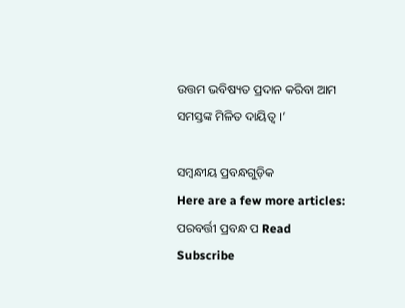ଉତ୍ତମ ଭବିଷ୍ୟତ ପ୍ରଦାନ କରିବା ଆମ ସମସ୍ତଙ୍କ ମିଳିତ ଦାୟିତ୍ୱ ।’

ସମ୍ବନ୍ଧୀୟ ପ୍ରବନ୍ଧଗୁଡ଼ିକ
Here are a few more articles:
ପରବର୍ତ୍ତୀ ପ୍ରବନ୍ଧ ପ Read
Subscribe